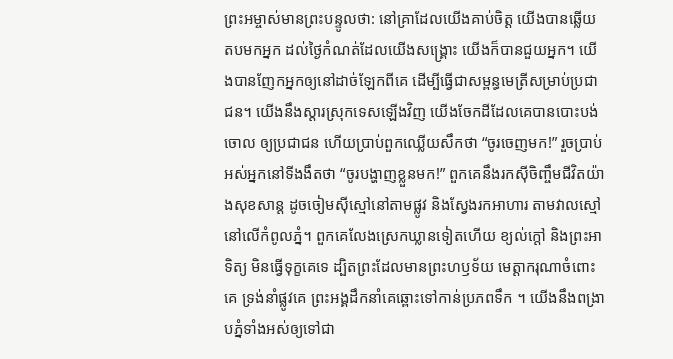ព្រះអម្ចាស់មានព្រះបន្ទូលថា: នៅគ្រាដែលយើងគាប់ចិត្ត យើងបានឆ្លើយតបមកអ្នក ដល់ថ្ងៃកំណត់ដែលយើងសង្គ្រោះ យើងក៏បានជួយអ្នក។ យើងបានញែកអ្នកឲ្យនៅដាច់ឡែកពីគេ ដើម្បីធ្វើជាសម្ពន្ធមេត្រីសម្រាប់ប្រជាជន។ យើងនឹងស្ដារស្រុកទេសឡើងវិញ យើងចែកដីដែលគេបានបោះបង់ចោល ឲ្យប្រជាជន ហើយប្រាប់ពួកឈ្លើយសឹកថា “ចូរចេញមក!” រួចប្រាប់អស់អ្នកនៅទីងងឹតថា “ចូរបង្ហាញខ្លួនមក!” ពួកគេនឹងរកស៊ីចិញ្ចឹមជីវិតយ៉ាងសុខសាន្ត ដូចចៀមស៊ីស្មៅនៅតាមផ្លូវ និងស្វែងរកអាហារ តាមវាលស្មៅ នៅលើកំពូលភ្នំ។ ពួកគេលែងស្រេកឃ្លានទៀតហើយ ខ្យល់ក្ដៅ និងព្រះអាទិត្យ មិនធ្វើទុក្ខគេទេ ដ្បិតព្រះដែលមានព្រះហឫទ័យ មេត្តាករុណាចំពោះគេ ទ្រង់នាំផ្លូវគេ ព្រះអង្គដឹកនាំគេឆ្ពោះទៅកាន់ប្រភពទឹក ។ យើងនឹងពង្រាបភ្នំទាំងអស់ឲ្យទៅជា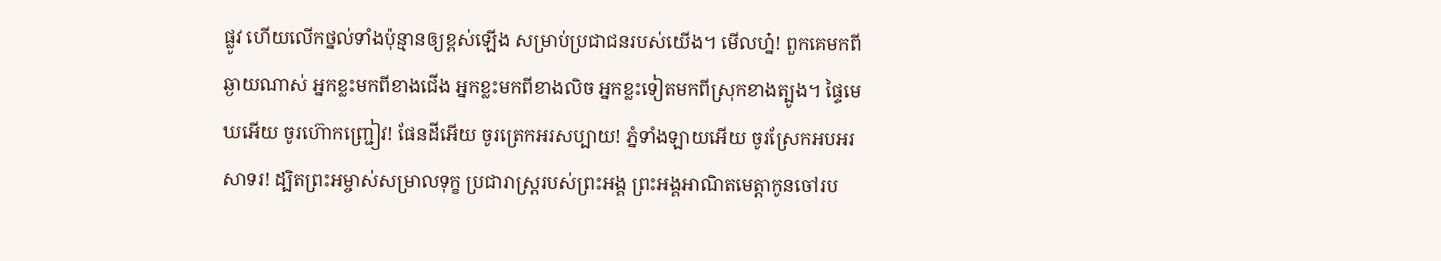ផ្លូវ ហើយលើកថ្នល់ទាំងប៉ុន្មានឲ្យខ្ពស់ឡើង សម្រាប់ប្រជាជនរបស់យើង។ មើលហ្ន៎! ពួកគេមកពីឆ្ងាយណាស់ អ្នកខ្លះមកពីខាងជើង អ្នកខ្លះមកពីខាងលិច អ្នកខ្លះទៀតមកពីស្រុកខាងត្បូង។ ផ្ទៃមេឃអើយ ចូរហ៊ោកញ្ជ្រៀវ! ផែនដីអើយ ចូរត្រេកអរសប្បាយ! ភ្នំទាំងឡាយអើយ ចូរស្រែកអបអរសាទរ! ដ្បិតព្រះអម្ចាស់សម្រាលទុក្ខ ប្រជារាស្ត្ររបស់ព្រះអង្គ ព្រះអង្គអាណិតមេត្តាកូនចៅរប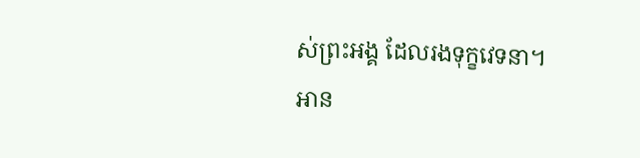ស់ព្រះអង្គ ដែលរងទុក្ខវេទនា។
អាន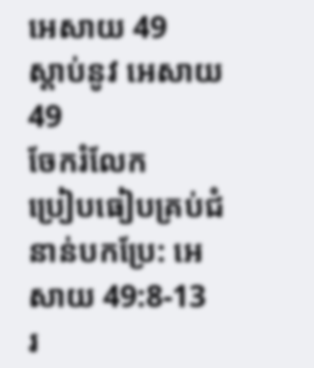អេសាយ 49
ស្ដាប់នូវ អេសាយ 49
ចែករំលែក
ប្រៀបធៀបគ្រប់ជំនាន់បកប្រែ: អេសាយ 49:8-13
រ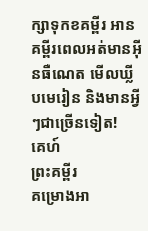ក្សាទុកខគម្ពីរ អានគម្ពីរពេលអត់មានអ៊ីនធឺណេត មើលឃ្លីបមេរៀន និងមានអ្វីៗជាច្រើនទៀត!
គេហ៍
ព្រះគម្ពីរ
គម្រោងអា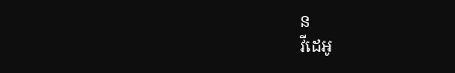ន
វីដេអូ